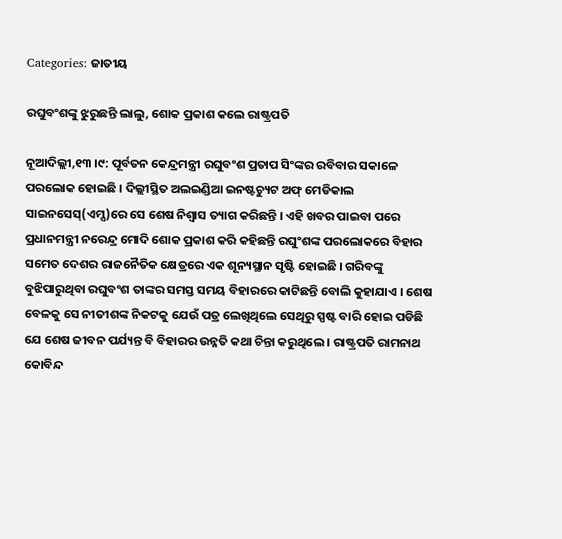Categories: ଜାତୀୟ

ରଘୁବଂଶଙ୍କୁ ଝୁରୁଛନ୍ତି ଲାଲୁ, ଶୋକ ପ୍ରକାଶ କଲେ ରାଷ୍ଟ୍ରପତି

ନୂଆଦିଲ୍ଲୀ,୧୩ ।୯: ପୂର୍ବତନ କେନ୍ଦ୍ରମନ୍ତ୍ରୀ ରଘୁବଂଶ ପ୍ରତାପ ସିଂଙ୍କର ରବିବାର ସକାଳେ ପରଲୋକ ହୋଇଛି । ଦିଲ୍ଲୀସ୍ଥିତ ଅଲଇଣ୍ଡିଆ ଇନଷ୍ଟଚ୍ୟୁଟ ଅଫ୍ ମେଡିକାଲ ସାଇନସେସ୍‌(ଏମ୍ସ)ରେ ସେ ଶେଷ ନିଶ୍ୱାସ ତ୍ୟାଗ କରିଛନ୍ତି । ଏହି ଖବର ପାଇବା ପରେ ପ୍ରଧାନମନ୍ତ୍ରୀ ନରେନ୍ଦ୍ର ମୋଦି ଶୋକ ପ୍ରକାଶ କରି କହିଛନ୍ତି ରଘୁଂଶଙ୍କ ପରଲୋକରେ ବିହାର ସମେତ ଦେଶର ରାଜନୈତିକ କ୍ଷେତ୍ରରେ ଏକ ଶୂନ୍ୟସ୍ଥାନ ସୃଷ୍ଟି ହୋଇଛି । ଗରିବଙ୍କୁ ବୁଝିପାରୁଥିବା ରଘୁବଂଶ ତାଙ୍କର ସମସ୍ତ ସମୟ ବିହାରରେ କାଟିଛନ୍ତି ବୋଲି କୁହାଯାଏ । ଶେଷ ବେଳକୁ ସେ ନୀତୀଶଙ୍କ ନିକଟକୁ ଯେଉଁ ପତ୍ର ଲେଖିଥିଲେ ସେଥିରୁ ସ୍ପଷ୍ଟ ବାରି ହୋଇ ପଡିଛି ଯେ ଶେଷ ଜୀବନ ପର୍ଯ୍ୟନ୍ତ ବି ବିହାରର ଉନ୍ନତି କଥା ଚିନ୍ତା କରୁଥିଲେ । ରାଷ୍ଟ୍ରପତି ରାମନାଥ କୋବିନ୍ଦ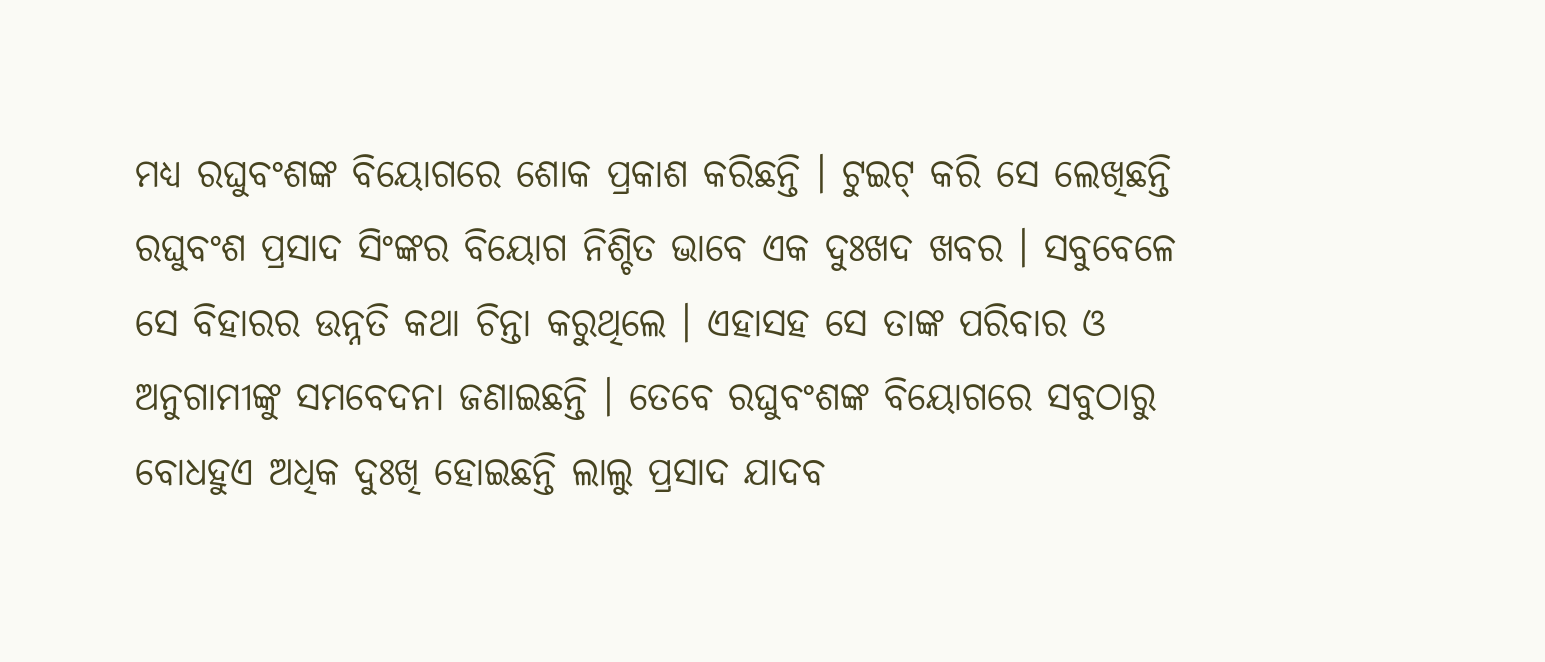ମଧ୍ୟ ରଘୁବଂଶଙ୍କ ବିୟୋଗରେ ଶୋକ ପ୍ରକାଶ କରିଛନ୍ତି । ଟୁଇଟ୍ କରି ସେ ଲେଖିଛନ୍ତି ରଘୁବଂଶ ପ୍ରସାଦ ସିଂଙ୍କର ବିୟୋଗ ନିଶ୍ଚିତ ଭାବେ ଏକ ଦୁଃଖଦ ଖବର । ସବୁବେଳେ ସେ ବିହାରର ଉନ୍ନତି କଥା ଚିନ୍ତା କରୁଥିଲେ । ଏହାସହ ସେ ତାଙ୍କ ପରିବାର ଓ ଅନୁଗାମୀଙ୍କୁ ସମବେଦନା ଜଣାଇଛନ୍ତି । ତେବେ ରଘୁବଂଶଙ୍କ ବିୟୋଗରେ ସବୁଠାରୁ ବୋଧହୁଏ ଅଧିକ ଦୁଃଖି ହୋଇଛନ୍ତି ଲାଲୁ ପ୍ରସାଦ ଯାଦବ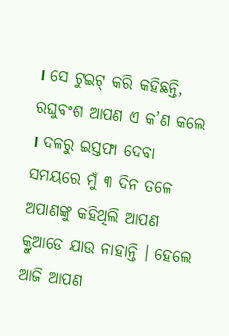। ସେ ଟୁଇଟ୍ କରି କହିଛନ୍ତି, ରଘୁବଂଶ ଆପଣ ଏ କ’ଣ କଲେ । ଦଳରୁ ଇସ୍ତଫା ଦେବା ସମୟରେ ମୁଁ ୩ ଦିନ ତଳେ ଅପାଣଙ୍କୁ କହିଥିଲି ଆପଣ କ୍ରୁଆଡେ ଯାଉ ନାହାନ୍ତି । ହେଲେ ଆଜି ଆପଣ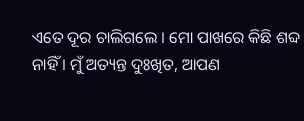ଏତେ ଦୂର ଚାଲିଗଲେ । ମୋ ପାଖରେ କିଛି ଶବ୍ଦ ନାହିଁ । ମୁଁ ଅତ୍ୟନ୍ତ ଦୁଃଖିତ, ଆପଣ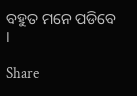ବହୁତ ମନେ ପଡିବେ ।

Share